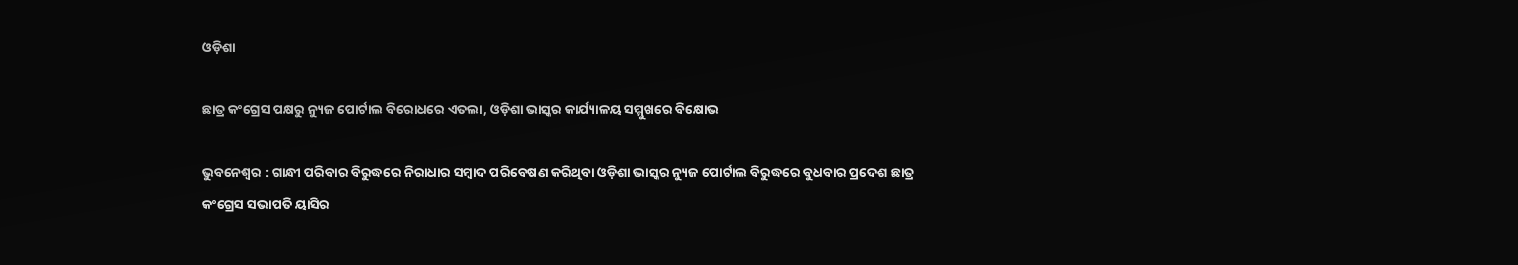ଓଡ଼ିଶା

ଛାତ୍ର କଂଗ୍ରେସ ପକ୍ଷରୁ ନ୍ୟୁଜ ପୋର୍ଟାଲ ବିରୋଧରେ ଏତଲା, ଓଡ଼ିଶା ଭାସ୍କର କାର୍ଯ୍ୟାଳୟ ସମ୍ମୁଖରେ ବିକ୍ଷୋଭ

ଭୁବନେଶ୍ୱର : ଗାନ୍ଧୀ ପରିବାର ବିରୁଦ୍ଧରେ ନିରାଧାର ସମ୍ବାଦ ପରିବେଷଣ କରିଥିବା ଓଡ଼ିଶା ଭାସ୍କର ନ୍ୟୁଜ ପୋର୍ଟାଲ ବିରୁଦ୍ଧରେ ବୁଧବାର ପ୍ରଦେଶ ଛାତ୍ର କଂଗ୍ରେସ ସଭାପତି ୟାସିର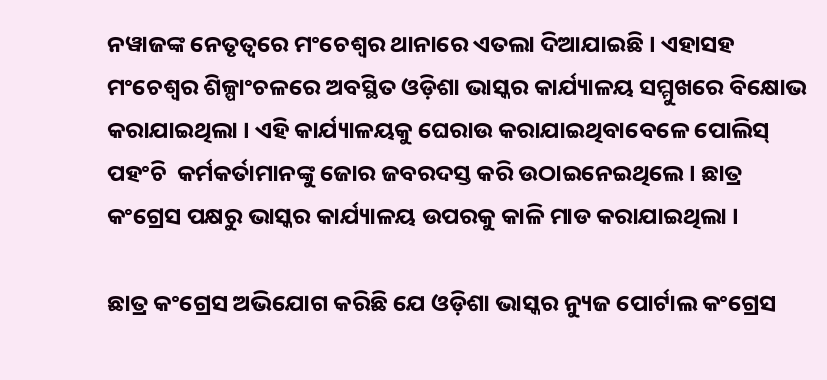ନୱାଜଙ୍କ ନେତୃତ୍ୱରେ ମଂଚେଶ୍ୱର ଥାନାରେ ଏତଲା ଦିଆଯାଇଛି । ଏହାସହ ମଂଚେଶ୍ୱର ଶିଳ୍ପାଂଚଳରେ ଅବସ୍ଥିତ ଓଡ଼ିଶା ଭାସ୍କର କାର୍ଯ୍ୟାଳୟ ସମ୍ମୁଖରେ ବିକ୍ଷୋଭ କରାଯାଇଥିଲା । ଏହି କାର୍ଯ୍ୟାଳୟକୁ ଘେରାଉ କରାଯାଇଥିବାବେଳେ ପୋଲିସ୍ ପହଂଚି  କର୍ମକର୍ତାମାନଙ୍କୁ ଜୋର ଜବରଦସ୍ତ କରି ଉଠାଇନେଇଥିଲେ । ଛାତ୍ର କଂଗ୍ରେସ ପକ୍ଷରୁ ଭାସ୍କର କାର୍ଯ୍ୟାଳୟ ଉପରକୁ କାଳି ମାଡ କରାଯାଇଥିଲା ।

ଛାତ୍ର କଂଗ୍ରେସ ଅଭିଯୋଗ କରିଛି ଯେ ଓଡ଼ିଶା ଭାସ୍କର ନ୍ୟୁଜ ପୋର୍ଟାଲ କଂଗ୍ରେସ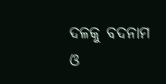ଦଳକୁ ବଦନାମ ଓ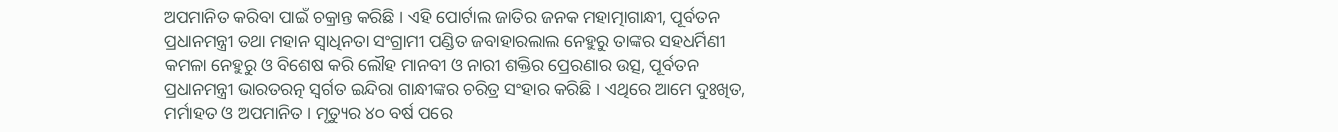ଅପମାନିତ କରିବା ପାଇଁ ଚକ୍ରାନ୍ତ କରିଛି । ଏହି ପୋର୍ଟାଲ ଜାତିର ଜନକ ମହାତ୍ମାଗାନ୍ଧୀ, ପୂର୍ବତନ ପ୍ରଧାନମନ୍ତ୍ରୀ ତଥା ମହାନ ସ୍ୱାଧିନତା ସଂଗ୍ରାମୀ ପଣ୍ଡିତ ଜବାହାରଲାଲ ନେହୁରୁ ତାଙ୍କର ସହଧର୍ମିଣୀ କମଳା ନେହୁରୁ ଓ ବିଶେଷ କରି ଲୌହ ମାନବୀ ଓ ନାରୀ ଶକ୍ତିର ପ୍ରେରଣାର ଉତ୍ସ, ପୂର୍ବତନ ପ୍ରଧାନମନ୍ତ୍ରୀ ଭାରତରତ୍ନ ସ୍ୱର୍ଗତ ଇନ୍ଦିରା ଗାନ୍ଧୀଙ୍କର ଚରିତ୍ର ସଂହାର କରିଛି । ଏଥିରେ ଆମେ ଦୁଃଖିତ, ମର୍ମାହତ ଓ ଅପମାନିତ । ମୃତ୍ୟୁର ୪୦ ବର୍ଷ ପରେ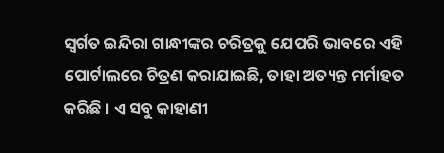ସ୍ୱର୍ଗତ ଇନ୍ଦିରା ଗାନ୍ଧୀଙ୍କର ଚରିତ୍ରକୁ ଯେପରି ଭାବରେ ଏହି ପୋର୍ଟାଲରେ ଚିତ୍ରଣ କରାଯାଇଛି, ତାହା ଅତ୍ୟନ୍ତ ମର୍ମାହତ କରିଛି । ଏ ସବୁ କାହାଣୀ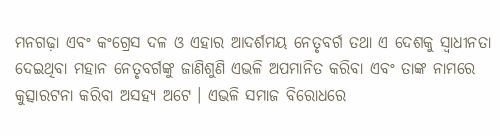ମନଗଢ଼ା ଏବଂ କଂଗ୍ରେସ ଦଳ ଓ ଏହାର ଆଦର୍ଶମୟ ନେତୃବର୍ଗ ତଥା ଏ ଦେଶକୁ ସ୍ୱାଧୀନତା ଦେଇଥିବା ମହାନ ନେତୃବର୍ଗଙ୍କୁ ଜାଣିଶୁଣି ଏଭଳି ଅପମାନିତ କରିବା ଏବଂ ତାଙ୍କ ନାମରେ କୁତ୍ସାରଟନା କରିବା ଅସହ୍ୟ ଅଟେ । ଏଭଳି ସମାଜ ବିରୋଧରେ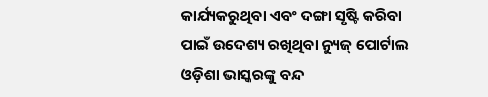କାର୍ଯ୍ୟକରୁଥିବା ଏବଂ ଦଙ୍ଗା ସୃଷ୍ଟି କରିବା ପାଇଁ ଉଦେଶ୍ୟ ରଖିଥିବା ନ୍ୟୁଜ୍ ପୋର୍ଟାଲ ଓଡ଼ିଶା ଭାସ୍କରଙ୍କୁ ବନ୍ଦ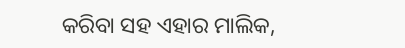କରିବା ସହ ଏହାର ମାଲିକ,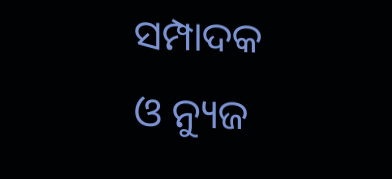ସମ୍ପାଦକ ଓ ନ୍ୟୁଜ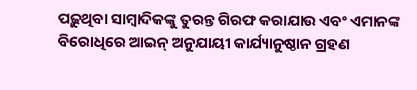ପଢ଼ୁଥିବା ସାମ୍ବାଦିକଙ୍କୁ ତୁରନ୍ତ ଗିରଫ କରାଯାଉ ଏବଂ ଏମାନଙ୍କ ବିରୋଧିରେ ଆଇନ୍ ଅନୁଯାୟୀ କାର୍ଯ୍ୟାନୁଷ୍ଠାନ ଗ୍ରହଣ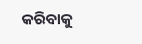କରିବାକୁ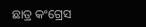ଛାତ୍ର କଂଗ୍ରେସ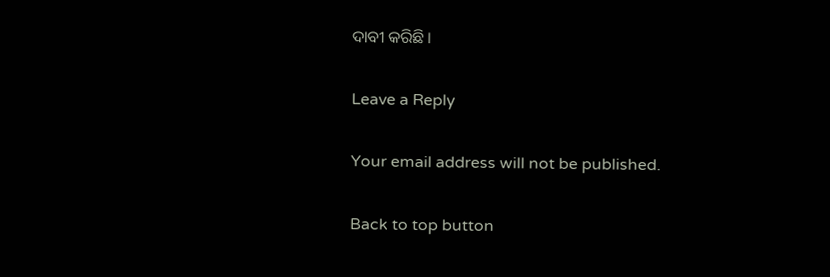ଦାବୀ କରିଛି ।

Leave a Reply

Your email address will not be published.

Back to top button